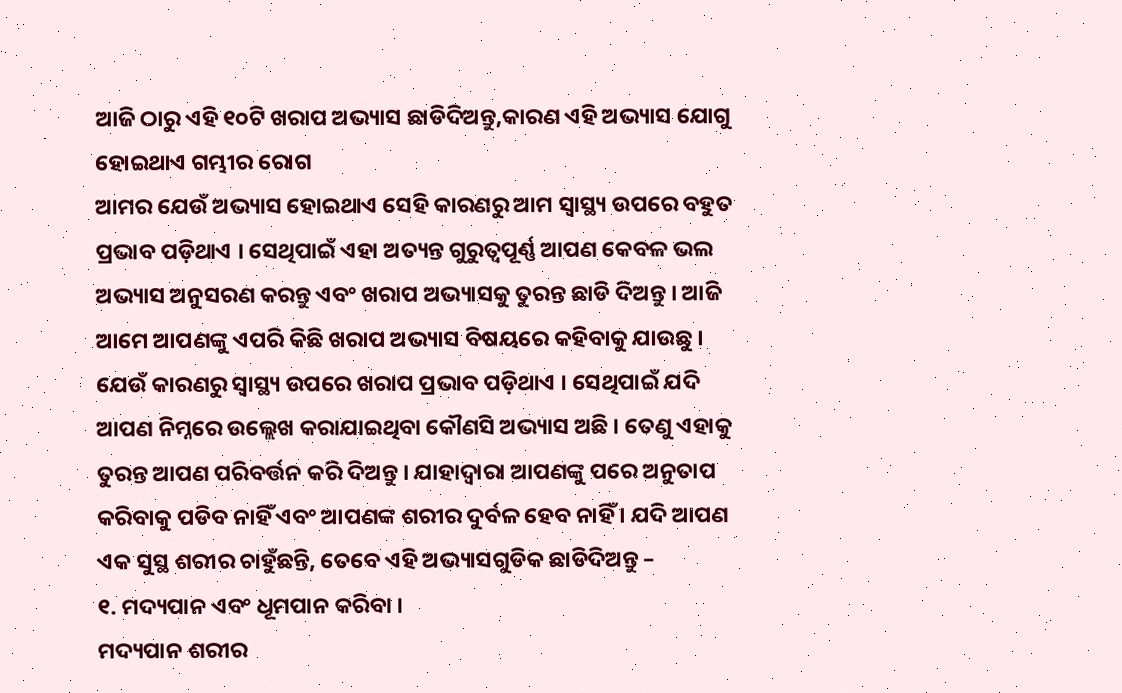ଆଜି ଠାରୁ ଏହି ୧୦ଟି ଖରାପ ଅଭ୍ୟାସ ଛାଡିଦିଅନ୍ତୁ,କାରଣ ଏହି ଅଭ୍ୟାସ ଯୋଗୁ ହୋଇଥାଏ ଗମ୍ଭୀର ରୋଗ
ଆମର ଯେଉଁ ଅଭ୍ୟାସ ହୋଇଥାଏ ସେହି କାରଣରୁ ଆମ ସ୍ୱାସ୍ଥ୍ୟ ଉପରେ ବହୁତ ପ୍ରଭାବ ପଡ଼ିଥାଏ । ସେଥିପାଇଁ ଏହା ଅତ୍ୟନ୍ତ ଗୁରୁତ୍ୱପୂର୍ଣ୍ଣ ଆପଣ କେବଳ ଭଲ ଅଭ୍ୟାସ ଅନୁସରଣ କରନ୍ତୁ ଏବଂ ଖରାପ ଅଭ୍ୟାସକୁ ତୁରନ୍ତ ଛାଡି ଦିଅନ୍ତୁ । ଆଜି ଆମେ ଆପଣଙ୍କୁ ଏପରି କିଛି ଖରାପ ଅଭ୍ୟାସ ବିଷୟରେ କହିବାକୁ ଯାଉଛୁ । ଯେଉଁ କାରଣରୁ ସ୍ୱାସ୍ଥ୍ୟ ଉପରେ ଖରାପ ପ୍ରଭାବ ପଡ଼ିଥାଏ । ସେଥିପାଇଁ ଯଦି ଆପଣ ନିମ୍ନରେ ଉଲ୍ଲେଖ କରାଯାଇଥିବା କୌଣସି ଅଭ୍ୟାସ ଅଛି । ତେଣୁ ଏହାକୁ ତୁରନ୍ତ ଆପଣ ପରିବର୍ତ୍ତନ କରି ଦିଅନ୍ତୁ । ଯାହାଦ୍ୱାରା ଆପଣଙ୍କୁ ପରେ ଅନୁତାପ କରିବାକୁ ପଡିବ ନାହିଁ ଏବଂ ଆପଣଙ୍କ ଶରୀର ଦୁର୍ବଳ ହେବ ନାହିଁ । ଯଦି ଆପଣ ଏକ ସୁସ୍ଥ ଶରୀର ଚାହୁଁଛନ୍ତି, ତେବେ ଏହି ଅଭ୍ୟାସଗୁଡିକ ଛାଡିଦିଅନ୍ତୁ –
୧. ମଦ୍ୟପାନ ଏବଂ ଧୂମପାନ କରିବା ।
ମଦ୍ୟପାନ ଶରୀର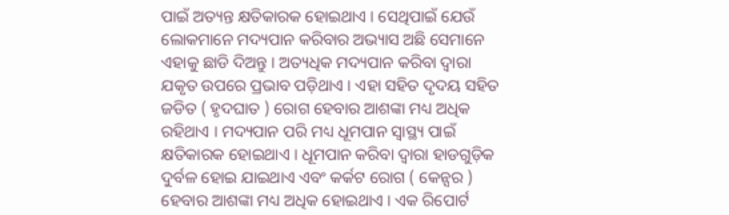ପାଇଁ ଅତ୍ୟନ୍ତ କ୍ଷତିକାରକ ହୋଇଥାଏ । ସେଥିପାଇଁ ଯେଉଁ ଲୋକମାନେ ମଦ୍ୟପାନ କରିବାର ଅଭ୍ୟାସ ଅଛି ସେମାନେ ଏହାକୁ ଛାଡି ଦିଅନ୍ତୁ । ଅତ୍ୟଧିକ ମଦ୍ୟପାନ କରିବା ଦ୍ଵାରା ଯକୃତ ଉପରେ ପ୍ରଭାବ ପଡ଼ିଥାଏ । ଏହା ସହିତ ଦୃଦୟ ସହିତ ଜଡିତ ( ହୃଦଘାତ ) ରୋଗ ହେବାର ଆଶଙ୍କା ମଧ୍ୟ ଅଧିକ ରହିଥାଏ । ମଦ୍ୟପାନ ପରି ମଧ୍ୟ ଧୂମପାନ ସ୍ୱାସ୍ଥ୍ୟ ପାଇଁ କ୍ଷତିକାରକ ହୋଇଥାଏ । ଧୂମପାନ କରିବା ଦ୍ୱାରା ହାଡଗୁଡ଼ିକ ଦୁର୍ବଳ ହୋଇ ଯାଇଥାଏ ଏବଂ କର୍କଟ ରୋଗ ( କେନ୍ସର ) ହେବାର ଆଶଙ୍କା ମଧ୍ୟ ଅଧିକ ହୋଇଥାଏ । ଏକ ରିପୋର୍ଟ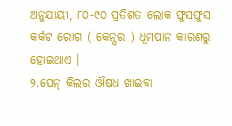ଅନୁଯାୟୀ, ୮୦-୯୦ ପ୍ରତିଶତ ଲୋକ ଫୁସଫୁସ କର୍କଟ ରୋଗ ( କେନ୍ସର ) ଧୂମପାନ କାରଣରୁ ହୋଇଥାଏ ।
୨.ପେନ୍ କିଲର ଔଷଧ ଖାଇବା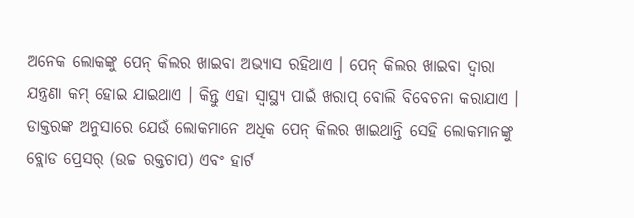ଅନେକ ଲୋକଙ୍କୁ ପେନ୍ କିଲର ଖାଇବା ଅଭ୍ୟାସ ରହିଥାଏ । ପେନ୍ କିଲର ଖାଇବା ଦ୍ୱାରା ଯନ୍ତ୍ରଣା କମ୍ ହୋଇ ଯାଇଥାଏ । କିନ୍ତୁ ଏହା ସ୍ବାସ୍ଥ୍ୟ ପାଇଁ ଖରାପ୍ ବୋଲି ବିବେଚନା କରାଯାଏ । ଡାକ୍ତରଙ୍କ ଅନୁସାରେ ଯେଉଁ ଲୋକମାନେ ଅଧିକ ପେନ୍ କିଲର ଖାଇଥାନ୍ତି ସେହି ଲୋକମାନଙ୍କୁ ବ୍ଲୋଡ ପ୍ରେସର୍ (ଉଚ୍ଚ ରକ୍ତଚାପ) ଏବଂ ହାର୍ଟ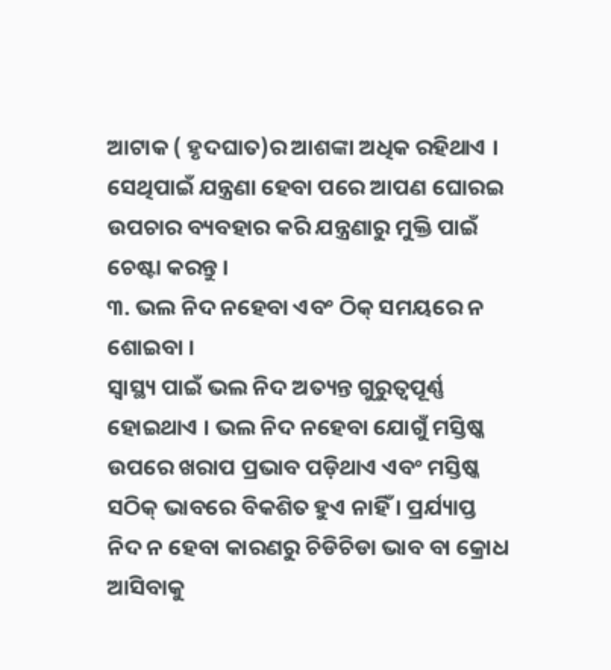ଆଟାକ ( ହୃଦଘାତ)ର ଆଶଙ୍କା ଅଧିକ ରହିଥାଏ । ସେଥିପାଇଁ ଯନ୍ତ୍ରଣା ହେବା ପରେ ଆପଣ ଘୋରଇ ଉପଚାର ବ୍ୟବହାର କରି ଯନ୍ତ୍ରଣାରୁ ମୁକ୍ତି ପାଇଁ ଚେଷ୍ଟା କରନ୍ତୁ ।
୩. ଭଲ ନିଦ ନହେବା ଏବଂ ଠିକ୍ ସମୟରେ ନ ଶୋଇବା ।
ସ୍ୱାସ୍ଥ୍ୟ ପାଇଁ ଭଲ ନିଦ ଅତ୍ୟନ୍ତ ଗୁରୁତ୍ୱପୂର୍ଣ୍ଣ ହୋଇଥାଏ । ଭଲ ନିଦ ନହେବା ଯୋଗୁଁ ମସ୍ତିଷ୍କ ଉପରେ ଖରାପ ପ୍ରଭାବ ପଡ଼ିଥାଏ ଏବଂ ମସ୍ତିଷ୍କ ସଠିକ୍ ଭାବରେ ବିକଶିତ ହୁଏ ନାହିଁ । ପ୍ରର୍ଯ୍ୟାପ୍ତ ନିଦ ନ ହେବା କାରଣରୁ ଚିଡିଚିଡା ଭାବ ବା କ୍ରୋଧ ଆସିବାକୁ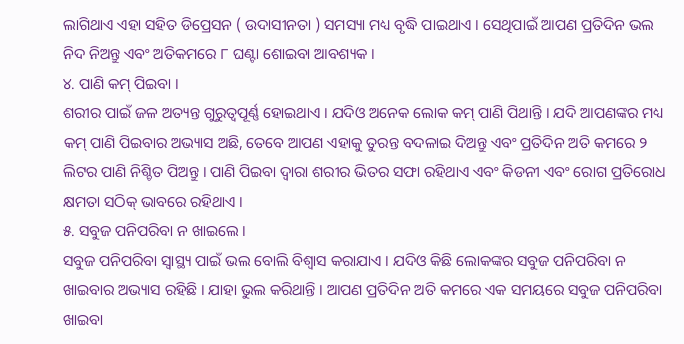ଲାଗିଥାଏ ଏହା ସହିତ ଡିପ୍ରେସନ ( ଉଦାସୀନତା ) ସମସ୍ୟା ମଧ୍ୟ ବୃଦ୍ଧି ପାଇଥାଏ । ସେଥିପାଇଁ ଆପଣ ପ୍ରତିଦିନ ଭଲ ନିଦ ନିଅନ୍ତୁ ଏବଂ ଅତିକମରେ ୮ ଘଣ୍ଟା ଶୋଇବା ଆବଶ୍ୟକ ।
୪. ପାଣି କମ୍ ପିଇବା ।
ଶରୀର ପାଇଁ ଜଳ ଅତ୍ୟନ୍ତ ଗୁରୁତ୍ୱପୂର୍ଣ୍ଣ ହୋଇଥାଏ । ଯଦିଓ ଅନେକ ଲୋକ କମ୍ ପାଣି ପିଥାନ୍ତି । ଯଦି ଆପଣଙ୍କର ମଧ୍ୟ କମ୍ ପାଣି ପିଇବାର ଅଭ୍ୟାସ ଅଛି, ତେବେ ଆପଣ ଏହାକୁ ତୁରନ୍ତ ବଦଳାଇ ଦିଅନ୍ତୁ ଏବଂ ପ୍ରତିଦିନ ଅତି କମରେ ୨ ଲିଟର ପାଣି ନିଶ୍ଚିତ ପିଅନ୍ତୁ । ପାଣି ପିଇବା ଦ୍ୱାରା ଶରୀର ଭିତର ସଫା ରହିଥାଏ ଏବଂ କିଡନୀ ଏବଂ ରୋଗ ପ୍ରତିରୋଧ କ୍ଷମତା ସଠିକ୍ ଭାବରେ ରହିଥାଏ ।
୫. ସବୁଜ ପନିପରିବା ନ ଖାଇଲେ ।
ସବୁଜ ପନିପରିବା ସ୍ୱାସ୍ଥ୍ୟ ପାଇଁ ଭଲ ବୋଲି ବିଶ୍ୱାସ କରାଯାଏ । ଯଦିଓ କିଛି ଲୋକଙ୍କର ସବୁଜ ପନିପରିବା ନ ଖାଇବାର ଅଭ୍ୟାସ ରହିଛି । ଯାହା ଭୁଲ କରିଥାନ୍ତି । ଆପଣ ପ୍ରତିଦିନ ଅତି କମରେ ଏକ ସମୟରେ ସବୁଜ ପନିପରିବା ଖାଇବା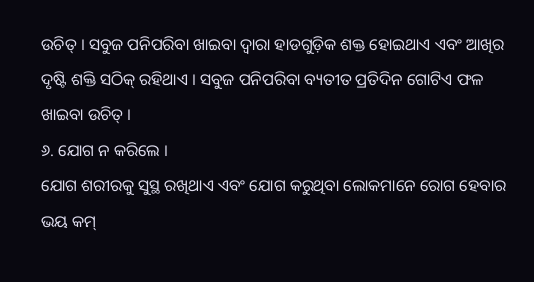ଉଚିତ୍ । ସବୁଜ ପନିପରିବା ଖାଇବା ଦ୍ୱାରା ହାଡଗୁଡ଼ିକ ଶକ୍ତ ହୋଇଥାଏ ଏବଂ ଆଖିର ଦୃଷ୍ଟି ଶକ୍ତି ସଠିକ୍ ରହିଥାଏ । ସବୁଜ ପନିପରିବା ବ୍ୟତୀତ ପ୍ରତିଦିନ ଗୋଟିଏ ଫଳ ଖାଇବା ଉଚିତ୍ ।
୬. ଯୋଗ ନ କରିଲେ ।
ଯୋଗ ଶରୀରକୁ ସୁସ୍ଥ ରଖିଥାଏ ଏବଂ ଯୋଗ କରୁଥିବା ଲୋକମାନେ ରୋଗ ହେବାର ଭୟ କମ୍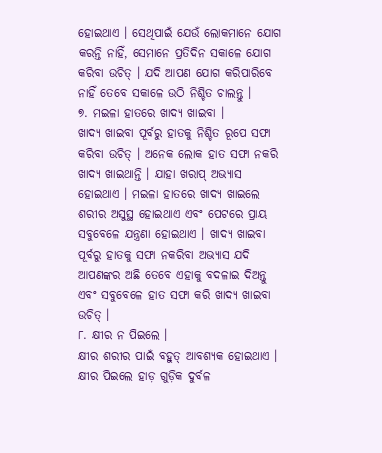ହୋଇଥାଏ । ସେଥିପାଇଁ ଯେଉଁ ଲୋକମାନେ ଯୋଗ କରନ୍ତି ନାହିଁ, ସେମାନେ ପ୍ରତିଦିନ ସକାଳେ ଯୋଗ କରିବା ଉଚିତ୍ । ଯଦି ଆପଣ ଯୋଗ କରିପାରିବେ ନାହିଁ ତେବେ ସକାଳେ ଉଠି ନିଶ୍ଚିତ ଚାଲନ୍ତୁ ।
୭. ମଇଳା ହାତରେ ଖାଦ୍ୟ ଖାଇବା ।
ଖାଦ୍ୟ ଖାଇବା ପୂର୍ବରୁ ହାତକୁ ନିଶ୍ଚିତ ରୂପେ ସଫା କରିବା ଉଚିତ୍ । ଅନେକ ଲୋକ ହାତ ସଫା ନକରି ଖାଦ୍ୟ ଖାଇଥାନ୍ତି । ଯାହା ଖରାପ୍ ଅଭ୍ୟାସ ହୋଇଥାଏ । ମଇଳା ହାତରେ ଖାଦ୍ୟ ଖାଇଲେ ଶରୀର ଅସୁସ୍ଥ ହୋଇଥାଏ ଏବଂ ପେଟରେ ପ୍ରାୟ ସବୁବେଳେ ଯନ୍ତ୍ରଣା ହୋଇଥାଏ । ଖାଦ୍ୟ ଖାଇବା ପୂର୍ବରୁ ହାତକୁ ସଫା ନକରିବା ଅଭ୍ୟାସ ଯଦି ଆପଣଙ୍କର ଅଛି ତେବେ ଏହାକୁ ବଦଳାଇ ଦିଅନ୍ତୁ ଏବଂ ସବୁବେଳେ ହାତ ସଫା କରି ଖାଦ୍ୟ ଖାଇବା ଉଚିତ୍ ।
୮. କ୍ଷୀର ନ ପିଇଲେ ।
କ୍ଷୀର ଶରୀର ପାଇଁ ବହୁତ୍ ଆବଶ୍ୟକ ହୋଇଥାଏ । କ୍ଷୀର ପିଇଲେ ହାଡ଼ ଗୁଡ଼ିକ ଦୁର୍ବଳ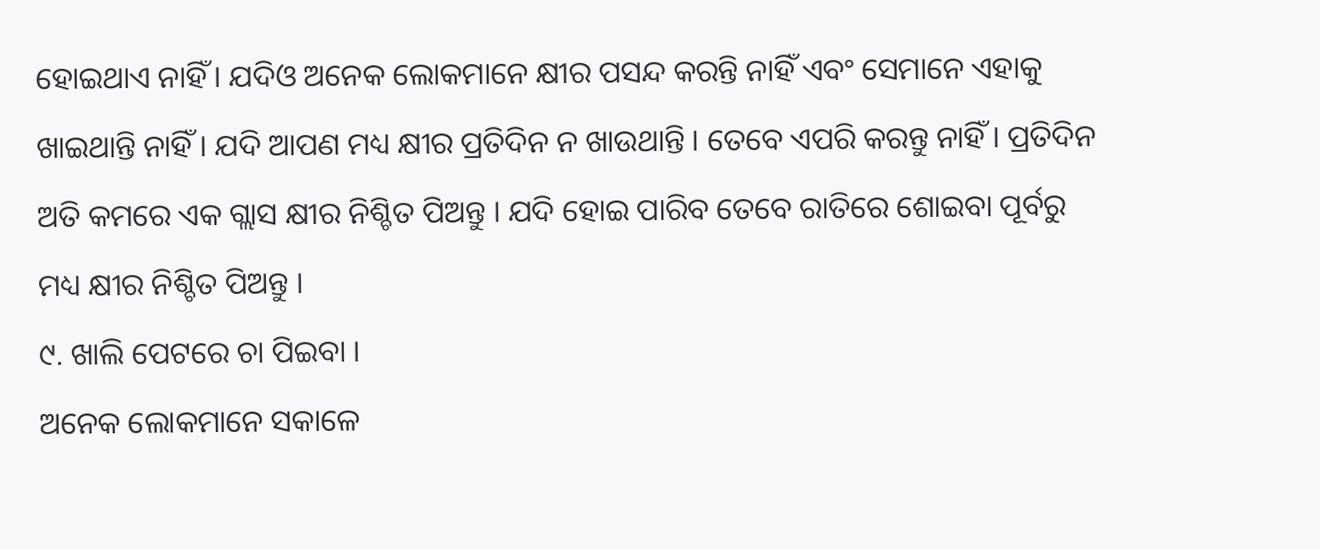ହୋଇଥାଏ ନାହିଁ । ଯଦିଓ ଅନେକ ଲୋକମାନେ କ୍ଷୀର ପସନ୍ଦ କରନ୍ତି ନାହିଁ ଏବଂ ସେମାନେ ଏହାକୁ ଖାଇଥାନ୍ତି ନାହିଁ । ଯଦି ଆପଣ ମଧ୍ୟ କ୍ଷୀର ପ୍ରତିଦିନ ନ ଖାଉଥାନ୍ତି । ତେବେ ଏପରି କରନ୍ତୁ ନାହିଁ । ପ୍ରତିଦିନ ଅତି କମରେ ଏକ ଗ୍ଲାସ କ୍ଷୀର ନିଶ୍ଚିତ ପିଅନ୍ତୁ । ଯଦି ହୋଇ ପାରିବ ତେବେ ରାତିରେ ଶୋଇବା ପୂର୍ବରୁ ମଧ୍ୟ କ୍ଷୀର ନିଶ୍ଚିତ ପିଅନ୍ତୁ ।
୯. ଖାଲି ପେଟରେ ଚା ପିଇବା ।
ଅନେକ ଲୋକମାନେ ସକାଳେ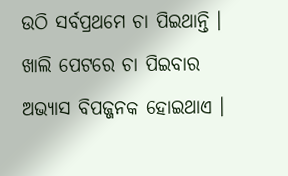ଉଠି ସର୍ବପ୍ରଥମେ ଚା ପିଇଥାନ୍ତି । ଖାଲି ପେଟରେ ଚା ପିଇବାର ଅଭ୍ୟାସ ବିପଜ୍ଜନକ ହୋଇଥାଏ ।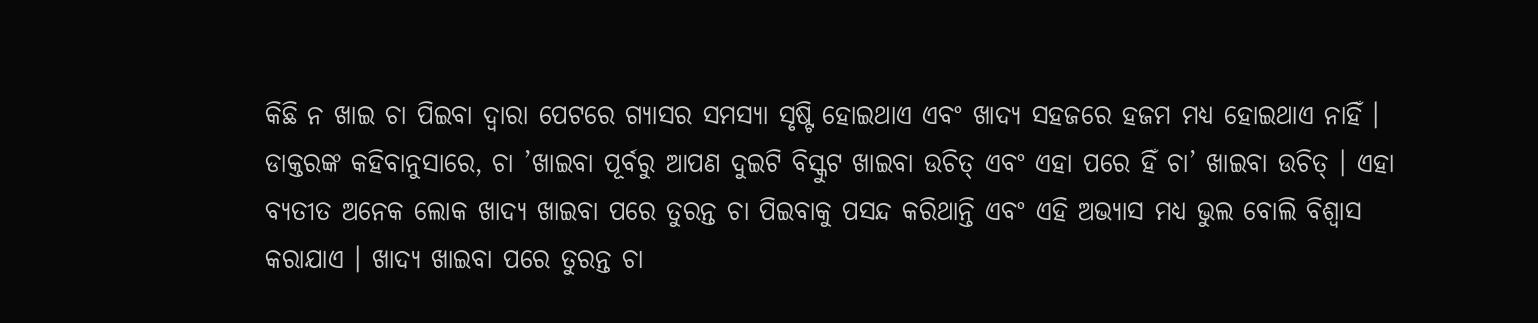କିଛି ନ ଖାଇ ଚା ପିଇବା ଦ୍ଵାରା ପେଟରେ ଗ୍ୟାସର ସମସ୍ୟା ସୃଷ୍ଟି ହୋଇଥାଏ ଏବଂ ଖାଦ୍ୟ ସହଜରେ ହଜମ ମଧ୍ୟ ହୋଇଥାଏ ନାହିଁ । ଡାକ୍ତରଙ୍କ କହିବାନୁସାରେ, ଚା ’ଖାଇବା ପୂର୍ବରୁ ଆପଣ ଦୁଇଟି ବିସ୍କୁଟ ଖାଇବା ଉଚିତ୍ ଏବଂ ଏହା ପରେ ହିଁ ଚା’ ଖାଇବା ଉଚିତ୍ । ଏହା ବ୍ୟତୀତ ଅନେକ ଲୋକ ଖାଦ୍ୟ ଖାଇବା ପରେ ତୁରନ୍ତ ଚା ପିଇବାକୁ ପସନ୍ଦ କରିଥାନ୍ତି ଏବଂ ଏହି ଅଭ୍ୟାସ ମଧ୍ୟ ଭୁଲ ବୋଲି ବିଶ୍ୱାସ କରାଯାଏ । ଖାଦ୍ୟ ଖାଇବା ପରେ ତୁରନ୍ତ ଚା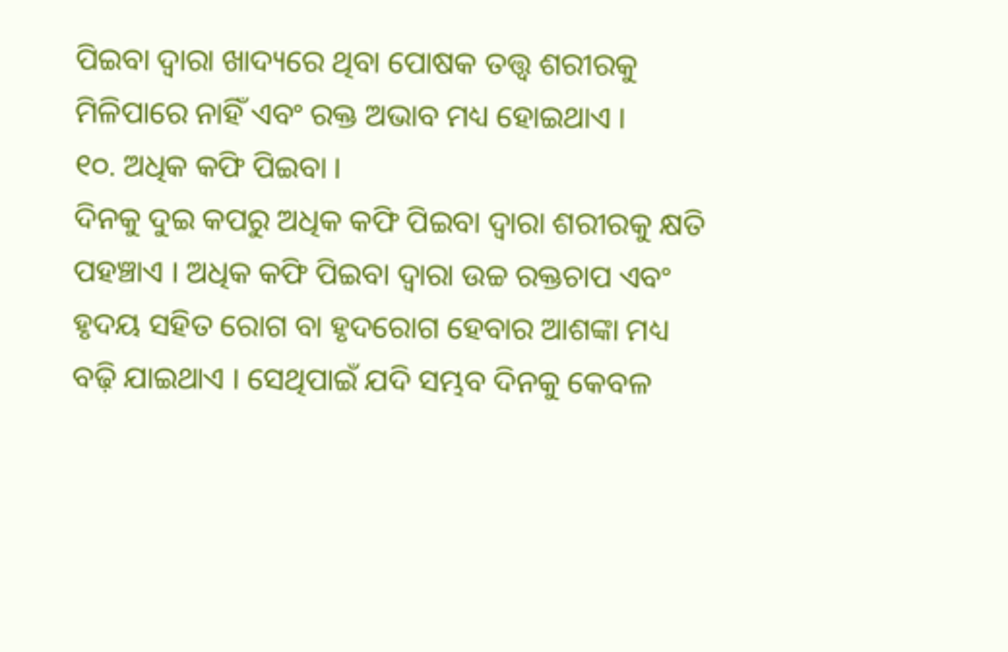ପିଇବା ଦ୍ୱାରା ଖାଦ୍ୟରେ ଥିବା ପୋଷକ ତତ୍ତ୍ୱ ଶରୀରକୁ ମିଳିପାରେ ନାହିଁ ଏବଂ ରକ୍ତ ଅଭାବ ମଧ୍ୟ ହୋଇଥାଏ ।
୧୦. ଅଧିକ କଫି ପିଇବା ।
ଦିନକୁ ଦୁଇ କପରୁ ଅଧିକ କଫି ପିଇବା ଦ୍ଵାରା ଶରୀରକୁ କ୍ଷତି ପହଞ୍ଚାଏ । ଅଧିକ କଫି ପିଇବା ଦ୍ୱାରା ଉଚ୍ଚ ରକ୍ତଚାପ ଏବଂ ହୃଦୟ ସହିତ ରୋଗ ବା ହୃଦରୋଗ ହେବାର ଆଶଙ୍କା ମଧ୍ୟ ବଢ଼ି ଯାଇଥାଏ । ସେଥିପାଇଁ ଯଦି ସମ୍ଭବ ଦିନକୁ କେବଳ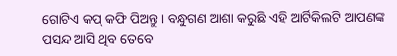ଗୋଟିଏ କପ୍ କଫି ପିଅନ୍ତୁ । ବନ୍ଧୁଗଣ ଆଶା କରୁଛି ଏହି ଆର୍ଟିକିଲଟି ଆପଣଙ୍କ ପସନ୍ଦ ଆସି ଥିବ ତେବେ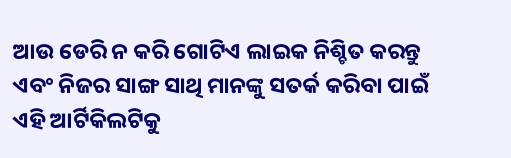ଆଉ ଡେରି ନ କରି ଗୋଟିଏ ଲାଇକ ନିଶ୍ଚିତ କରନ୍ତୁ ଏବଂ ନିଜର ସାଙ୍ଗ ସାଥି ମାନଙ୍କୁ ସତର୍କ କରିବା ପାଇଁ ଏହି ଆର୍ଟିକିଲଟିକୁ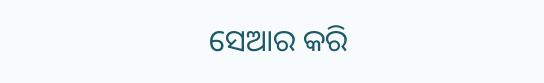ସେଆର କରି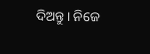ଦିଅନ୍ତୁ । ନିଜେ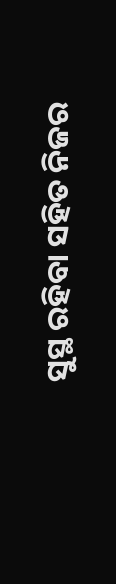ସୁସ୍ଥ ରହିବା ସହିତ ନିଜର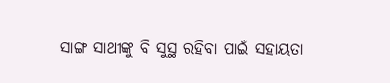ସାଙ୍ଗ ସାଥୀଙ୍କୁ ବି ସୁସ୍ଥ ରହିବା ପାଇଁ ସହାୟତା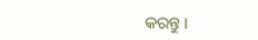କରନ୍ତୁ ।